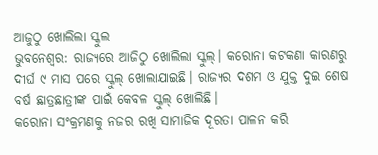ଆଜୁଠୁ ଖୋଲିଲା ସ୍କୁଲ
ଭୁବନେଶ୍ୱର: ରାଜ୍ୟରେ ଆଜିଠୁ ଖୋଲିଲା ସ୍କୁଲ୍। କରୋନା କଟକଣା କାରଣରୁ ଦୀର୍ଘ ୯ ମାସ ପରେ ସ୍କୁଲ୍ ଖୋଲାଯାଇଛି। ରାଜ୍ୟର ଦଶମ ଓ ଯୁକ୍ତ ଦୁଇ ଶେଷ ବର୍ଷ ଛାତ୍ରଛାତ୍ରୀଙ୍କ ପାଇଁ କେବଳ ସ୍କୁଲ୍ ଖୋଲିଛି।
କରୋନା ସଂକ୍ରମଣକୁ ନଜର ରଖି ସାମାଜିକ ଦୂରତା ପାଳନ କରି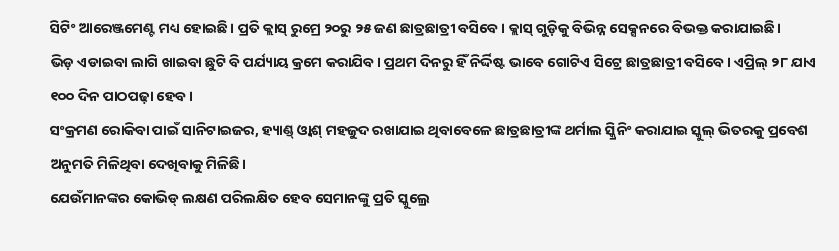ସିଟିଂ ଆରେଞ୍ଜମେଣ୍ଟ ମଧ୍ୟ ହୋଇଛି। ପ୍ରତି କ୍ଲାସ୍ ରୁମ୍ରେ ୨୦ରୁ ୨୫ ଜଣ ଛାତ୍ରଛାତ୍ରୀ ବସିବେ। କ୍ଲାସ୍ ଗୁଡ଼ିକୁ ବିଭିନ୍ନ ସେକ୍ସନରେ ବିଭକ୍ତ କରାଯାଇଛି।
ଭିଡ଼ ଏଡାଇବା ଲାଗି ଖାଇବା ଛୁଟି ବି ପର୍ଯ୍ୟାୟ କ୍ରମେ କରାଯିବ। ପ୍ରଥମ ଦିନରୁ ହିଁ ନିର୍ଦ୍ଦିଷ୍ଟ ଭାବେ ଗୋଟିଏ ସିଟ୍ରେ ଛାତ୍ରଛାତ୍ରୀ ବସିବେ। ଏପ୍ରିଲ୍ ୨୮ ଯାଏ ୧୦୦ ଦିନ ପାଠପଢ଼ା ହେବ।
ସଂକ୍ରମଣ ରୋକିବା ପାଇଁ ସାନିଟାଇଜର, ହ୍ୟାଣ୍ଡ୍ ଓ୍ୱାଶ୍ ମହଜୁଦ ରଖାଯାଇ ଥିବାବେଳେ ଛାତ୍ରଛାତ୍ରୀଙ୍କ ଥର୍ମାଲ ସ୍କ୍ରିନିଂ କରାଯାଇ ସ୍କୁଲ୍ ଭିତରକୁ ପ୍ରବେଶ ଅନୁମତି ମିଳିଥିବା ଦେଖିବାକୁ ମିଳିଛି।
ଯେଉଁମାନଙ୍କର କୋଭିଡ୍ ଲକ୍ଷଣ ପରିଲକ୍ଷିତ ହେବ ସେମାନଙ୍କୁ ପ୍ରତି ସ୍କୁଲ୍ରେ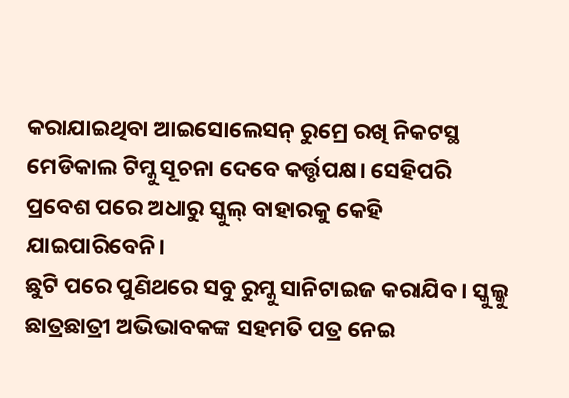କରାଯାଇଥିବା ଆଇସୋଲେସନ୍ ରୁମ୍ରେ ରଖି ନିକଟସ୍ଥ ମେଡିକାଲ ଟିମ୍କୁ ସୂଚନା ଦେବେ କର୍ତ୍ତୃପକ୍ଷ। ସେହିପରି ପ୍ରବେଶ ପରେ ଅଧାରୁ ସ୍କୁଲ୍ ବାହାରକୁ କେହି ଯାଇପାରିବେନି।
ଛୁଟି ପରେ ପୁଣିଥରେ ସବୁ ରୁମ୍କୁ ସାନିଟାଇଜ କରାଯିବ। ସ୍କୁଲ୍କୁ ଛାତ୍ରଛାତ୍ରୀ ଅଭିଭାବକଙ୍କ ସହମତି ପତ୍ର ନେଇ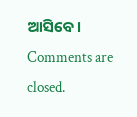ଆସିବେ।
Comments are closed.